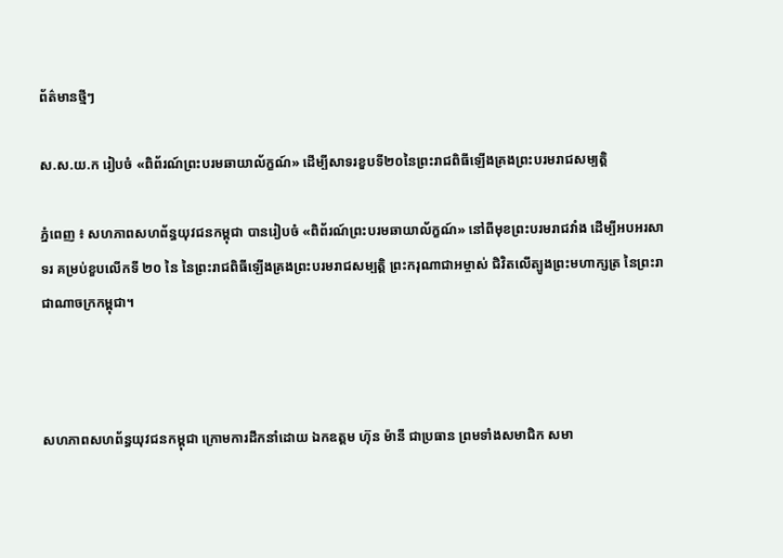ព័ត៌មានថ្មីៗ

ស.ស.យ.ក រៀបចំ «ពិព័រណ៍ព្រះបរមឆាយាល័ក្ខណ៍» ដើម្បីសាទរខួបទី២០នៃព្រះរាជពិធីឡើងគ្រងព្រះបរមរាជសម្បត្តិ

ភ្នំពេញ ៖ សហភាពសហព័ន្ធយុវជនកម្ពុជា បានរៀបចំ «ពិព័រណ៍ព្រះបរមឆាយាល័ក្ខណ៍» នៅពីមុខព្រះបរមរាជវាំង ដើម្បីអបអរសាទរ គម្រប់ខួបលើកទី ២០ នៃ នៃព្រះរាជពិធីឡើងគ្រងព្រះបរមរាជសម្បត្តិ ព្រះករុណាជាអម្ចាស់ ជិវិតលើត្បូងព្រះមហាក្សត្រ នៃព្រះរាជាណាចក្រកម្ពុជា។



សហភាពសហព័ន្ធយុវជនកម្ពុជា ក្រោមការដឹកនាំដោយ ឯកឧត្តម ហ៊ុន ម៉ានី ជាប្រធាន ព្រមទាំងសមាជិក សមា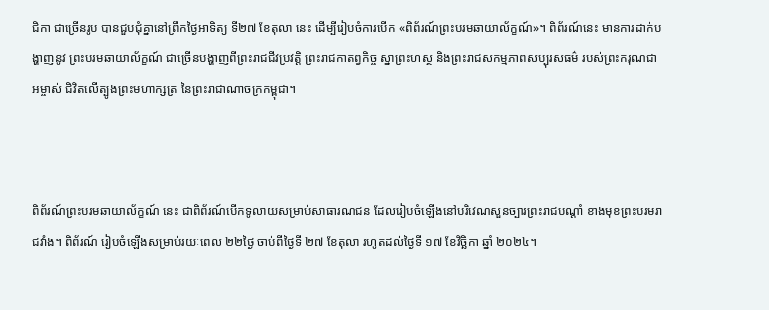ជិកា ជាច្រើនរូប បានជួបជុំគ្នានៅព្រឹកថ្ងៃអាទិត្យ ទី២៧ ខែតុលា នេះ ដើម្បីរៀបចំការបើក «ពិព័រណ៍ព្រះបរមឆាយាល័ក្ខណ៍»។ ពិព័រណ៍នេះ មានការដាក់បង្ហាញនូវ ព្រះបរមឆាយាល័ក្ខណ៍ ជាច្រើនបង្ហាញពីព្រះរាជជីវប្រវត្តិ ព្រះរាជកាតព្វកិច្ច ស្នាព្រះហស្ថ និងព្រះរាជសកម្មភាពសប្បុរសធម៌ របស់ព្រះករុណជាអម្ចាស់ ជិវិតលើត្បូងព្រះមហាក្សត្រ នៃព្រះរាជាណាចក្រកម្ពុជា។



ពិព័រណ៍ព្រះបរមឆាយាល័ក្ខណ៍ នេះ ជាពិព័រណ៍បើកទូលាយសម្រាប់សាធារណជន ដែលរៀបចំឡើងនៅបរិវេណសួនច្បារព្រះរាជបណ្ដាំ ខាងមុខព្រះបរមរាជវាំង។ ពិព័រណ៍ រៀបចំឡើងសម្រាប់រយៈពេល ២២ថ្ងៃ ចាប់ពីថ្ងៃទី ២៧ ខែតុលា រហូតដល់ថ្ងៃទី ១៧ ខែវិច្ឆិកា ឆ្នាំ ២០២៤។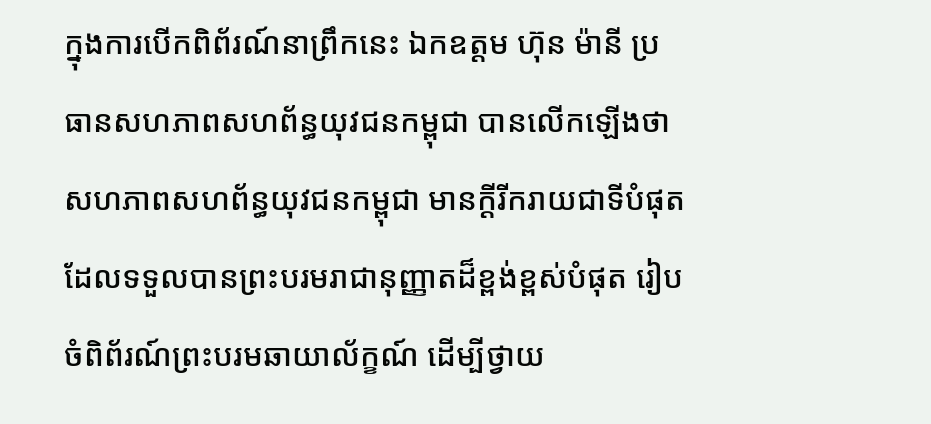ក្នុងការបើកពិព័រណ៍នាព្រឹកនេះ ឯកឧត្តម ហ៊ុន ម៉ានី ប្រធានសហភាពសហព័ន្ធយុវជនកម្ពុជា បានលើកឡើងថា សហភាពសហព័ន្ធយុវជនកម្ពុជា មានក្ដីរីករាយជាទីបំផុត ដែលទទួលបានព្រះបរមរាជានុញ្ញាតដ៏ខ្ពង់ខ្ពស់បំផុត រៀបចំពិព័រណ៍ព្រះបរមឆាយាល័ក្ខណ៍ ដើម្បីថ្វាយ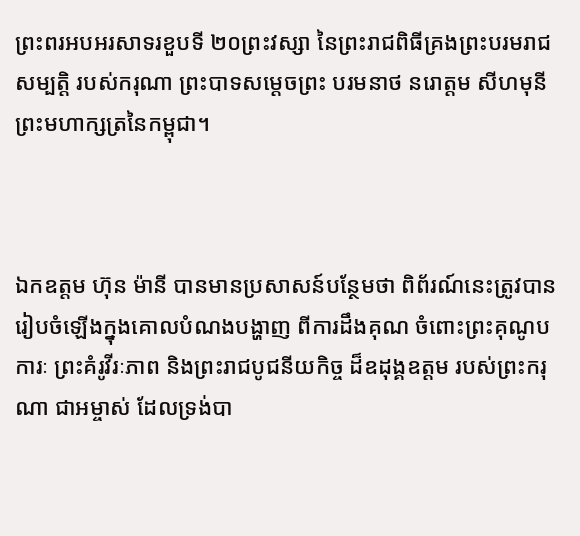ព្រះពរអបអរសាទរខួបទី ២០ព្រះវស្សា នៃព្រះរាជពិធីគ្រងព្រះបរមរាជសម្បត្តិ របស់ករុណា ព្រះបាទសម្ដេចព្រះ បរមនាថ នរោត្តម សីហមុនី ព្រះមហាក្សត្រនៃកម្ពុជា។



ឯកឧត្តម ហ៊ុន ម៉ានី បានមានប្រសាសន៍បន្ថែមថា ពិព័រណ៍នេះត្រូវបានរៀបចំឡើងក្នុងគោលបំណងបង្ហាញ ពីការដឹងគុណ ចំពោះព្រះគុណូបការៈ ព្រះគំរូវីរៈភាព និងព្រះរាជបូជនីយកិច្ច ដ៏ឧដុង្គឧត្តម របស់ព្រះករុណា ជាអម្ចាស់ ដែលទ្រង់បា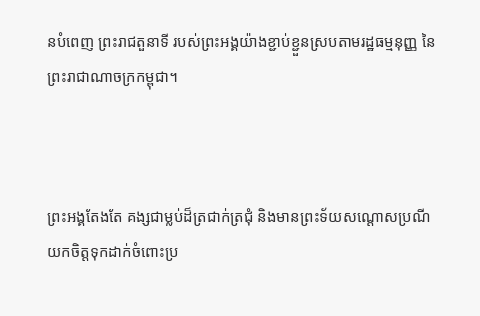នបំពេញ ព្រះរាជតួនាទី របស់ព្រះអង្គយ៉ាងខ្ជាប់ខ្ជួនស្របតាមរដ្ឋធម្មនុញ្ញ នៃព្រះរាជាណាចក្រកម្ពុជា។



ព្រះអង្គតែងតែ គង្សជាម្លប់ដ៏ត្រជាក់ត្រជុំ និងមានព្រះទ័យសណ្ដោសប្រណី យកចិត្តទុកដាក់ចំពោះប្រ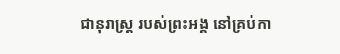ជានុរាស្ត្រ របស់ព្រះអង្គ នៅគ្រប់កា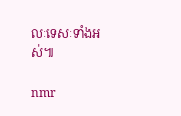លៈទេសៈទាំងអស់៕

nmr